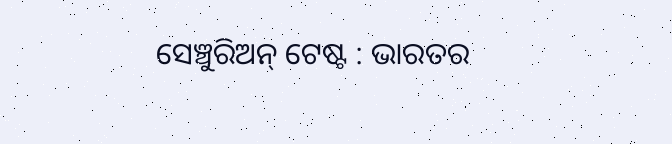ସେଞ୍ଚୁରିଅନ୍ ଟେଷ୍ଟ : ଭାରତର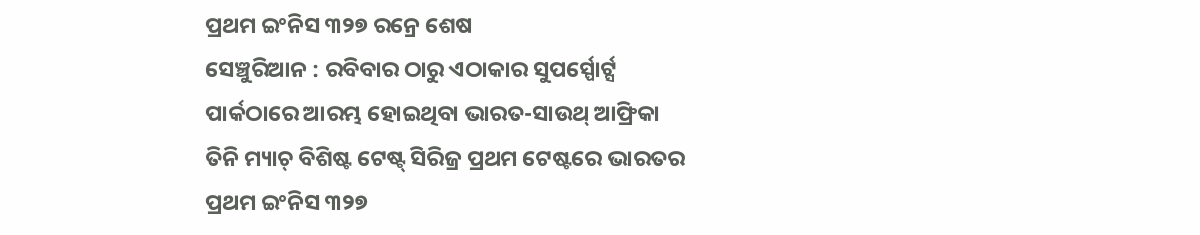ପ୍ରଥମ ଇଂନିସ ୩୨୭ ରନ୍ରେ ଶେଷ
ସେଞ୍ଚୁରିଆନ : ରବିବାର ଠାରୁ ଏଠାକାର ସୁପର୍ସ୍ପୋର୍ଟ୍ସ ପାର୍କଠାରେ ଆରମ୍ଭ ହୋଇଥିବା ଭାରତ-ସାଉଥ୍ ଆଫ୍ରିକା ତିନି ମ୍ୟାଚ୍ ବିଶିଷ୍ଟ ଟେଷ୍ଟ୍ ସିରିଜ୍ର ପ୍ରଥମ ଟେଷ୍ଟରେ ଭାରତର ପ୍ରଥମ ଇଂନିସ ୩୨୭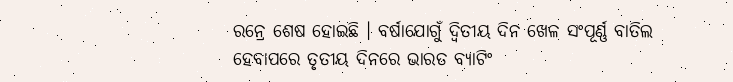ରନ୍ରେ ଶେଷ ହୋଇଛି । ବର୍ଷାଯୋଗୁଁ ଦ୍ବିତୀୟ ଦିନ ଖେଳ ସଂପୂର୍ଣ୍ଣ ବାତିଲ ହେବାପରେ ତୃତୀୟ ଦିନରେ ଭାରତ ବ୍ୟାଟିଂ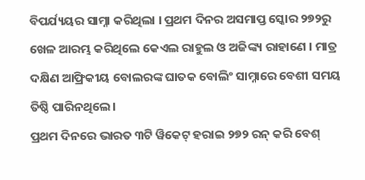ବିପର୍ଯ୍ୟୟର ସାମ୍ନା କରିଥିଲା । ପ୍ରଥମ ଦିନର ଅସମାପ୍ତ ସ୍କୋର ୨୭୨ରୁ ଖେଳ ଆରମ୍ଭ କରିଥିଲେ କେଏଲ ରାହୁଲ ଓ ଅଜିଙ୍କ୍ୟ ରାହାଣେ । ମାତ୍ର ଦକ୍ଷିଣ ଆଫ୍ରିକୀୟ ବୋଲରଙ୍କ ଘାତକ ବୋଲିଂ ସାମ୍ନାରେ ବେଶୀ ସମୟ ତିଷ୍ଠି ପାରିନଥିଲେ ।
ପ୍ରଥମ ଦିନରେ ଭାରତ ୩ଟି ୱିକେଟ୍ ହରାଇ ୨୭୨ ରନ୍ କରି ବେଶ୍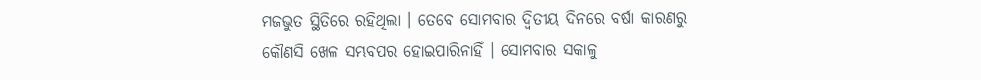ମଜଭୁତ ସ୍ଥିତିରେ ରହିଥିଲା । ତେବେ ସୋମବାର ଦ୍ୱିତୀୟ ଦିନରେ ବର୍ଷା କାରଣରୁ କୌଣସି ଖେଳ ସମ୍ଭବପର ହୋଇପାରିନାହିଁ । ସୋମବାର ସକାଳୁ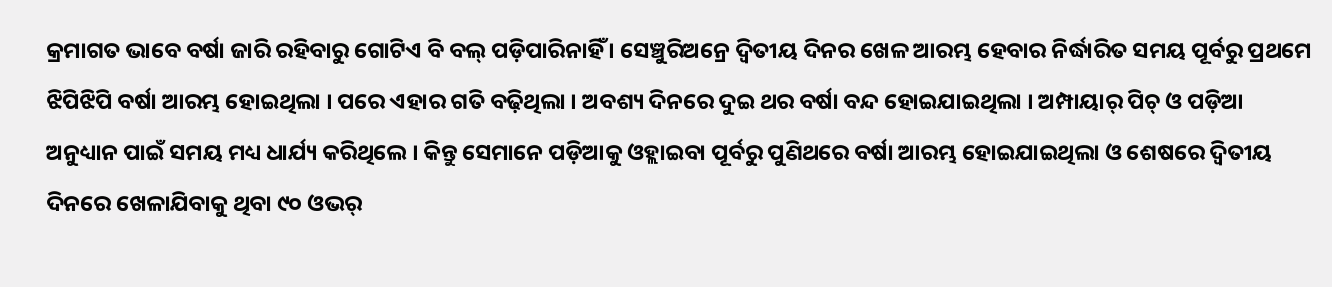କ୍ରମାଗତ ଭାବେ ବର୍ଷା ଜାରି ରହିବାରୁ ଗୋଟିଏ ବି ବଲ୍ ପଡ଼ିପାରିନାହିଁ । ସେଞ୍ଚୁରିଅନ୍ରେ ଦ୍ୱିତୀୟ ଦିନର ଖେଳ ଆରମ୍ଭ ହେବାର ନିର୍ଦ୍ଧାରିତ ସମୟ ପୂର୍ବରୁ ପ୍ରଥମେ ଝିପିଝିପି ବର୍ଷା ଆରମ୍ଭ ହୋଇଥିଲା । ପରେ ଏହାର ଗତି ବଢ଼ିଥିଲା । ଅବଶ୍ୟ ଦିନରେ ଦୁଇ ଥର ବର୍ଷା ବନ୍ଦ ହୋଇଯାଇଥିଲା । ଅମ୍ପାୟାର୍ ପିଚ୍ ଓ ପଡ଼ିଆ ଅନୁଧ୍ୟାନ ପାଇଁ ସମୟ ମଧ୍ୟ ଧାର୍ଯ୍ୟ କରିଥିଲେ । କିନ୍ତୁ ସେମାନେ ପଡ଼ିଆକୁ ଓହ୍ଲାଇବା ପୂର୍ବରୁ ପୁଣିଥରେ ବର୍ଷା ଆରମ୍ଭ ହୋଇଯାଇଥିଲା ଓ ଶେଷରେ ଦ୍ୱିତୀୟ ଦିନରେ ଖେଳାଯିବାକୁ ଥିବା ୯୦ ଓଭର୍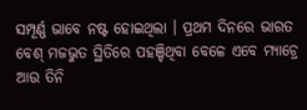ସମ୍ପୂର୍ଣ୍ଣ ଭାବେ ନଷ୍ଟ ହୋଇଥିଲା । ପ୍ରଥମ ଦିନରେ ଭାରତ ବେଶ୍ ମଜଭୁତ ସ୍ଥିତିରେ ପହଞ୍ଚିଥିବା ବେଳେ ଏବେ ମ୍ୟାଚ୍ରେ ଆଉ ତିନି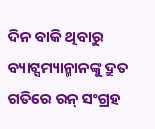ଦିନ ବାକି ଥିବାରୁ ବ୍ୟାଟ୍ସମ୍ୟାନ୍ମାନଙ୍କୁ ଦ୍ରୁତ ଗତିରେ ରନ୍ ସଂଗ୍ରହ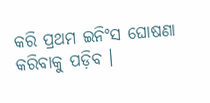କରି ପ୍ରଥମ ଇନିଂସ ଘୋଷଣା କରିବାକୁ ପଡ଼ିବ ।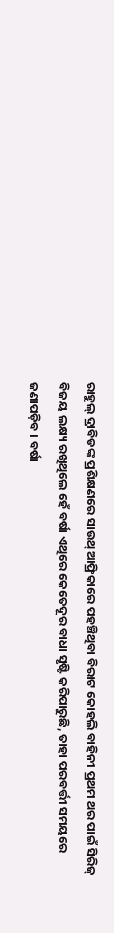ରାହୁଲ୍ ଦ୍ରାବିଡଙ୍କ ପ୍ରଶିକ୍ଷଣରେ ସାଉଥ୍ ଆଫ୍ରିକାରେ ପହଞ୍ଚିଥିବା ବିରାଟ କୋହଲି ବାହିନୀ ପ୍ରଥମ ଥର ପାଇଁ ସିରିଜ୍ ବିଜୟ ଲକ୍ଷ୍ୟ ରଖିଥିଲେ ହେଁ ବର୍ଷା ଏଥିରେ କେତେଦୂର ବାଧା ସୃଷ୍ଟି କରିପାରୁଛି, ତାହା ପରବର୍ତ୍ତୀ ସମୟରେ ଜଣାପଡ଼ିବ । ବର୍ଷା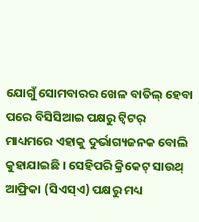ଯୋଗୁଁ ସୋମବାରର ଖେଳ ବାତିଲ୍ ହେବା ପରେ ବିସିସିଆଇ ପକ୍ଷରୁ ଟ୍ୱିଟର୍ ମାଧ୍ୟମରେ ଏହାକୁ ଦୁର୍ଭାଗ୍ୟଜନକ ବୋଲି କୁହାଯାଇଛି । ସେହିପରି କ୍ରିକେଟ୍ ସାଉଥ୍ ଆଫ୍ରିକା (ସିଏସ୍ଏ) ପକ୍ଷରୁ ମଧ୍ୟ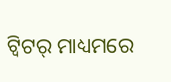ଟ୍ୱିଟର୍ ମାଧ୍ୟମରେ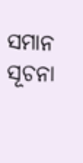ସମାନ ସୂଚନା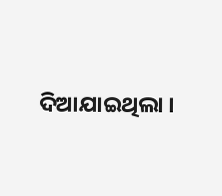ଦିଆଯାଇଥିଲା ।